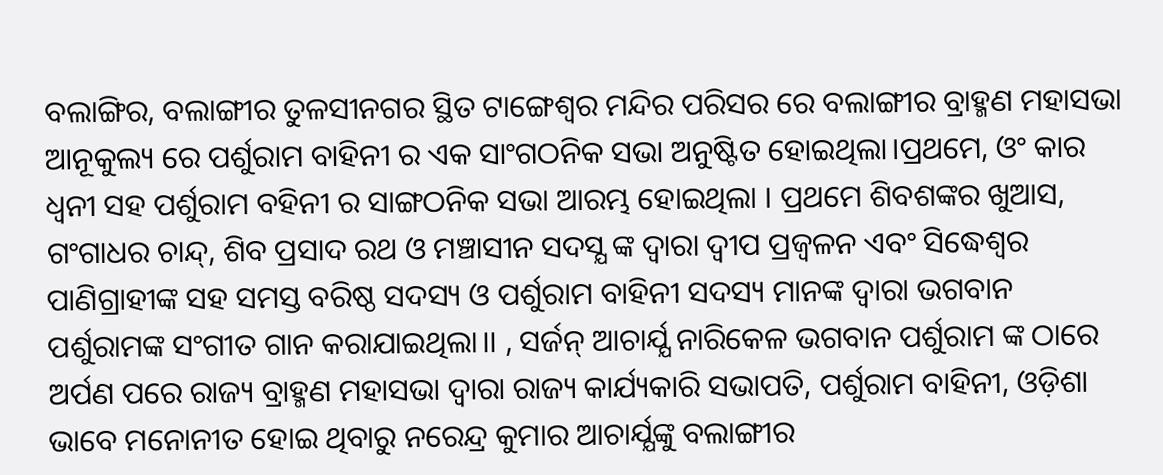ବଲାଙ୍ଗିର, ବଲାଙ୍ଗୀର ତୁଳସୀନଗର ସ୍ଥିତ ଟାଙ୍ଗେଶ୍ବର ମନ୍ଦିର ପରିସର ରେ ବଲାଙ୍ଗୀର ବ୍ରାହ୍ମଣ ମହାସଭା ଆନୂକୁଲ୍ୟ ରେ ପର୍ଶୁରାମ ବାହିନୀ ର ଏକ ସାଂଗଠନିକ ସଭା ଅନୁଷ୍ଟିତ ହୋଇଥିଲା।ପ୍ରଥମେ, ଓଂ କାର ଧ୍ବନୀ ସହ ପର୍ଶୁରାମ ବହିନୀ ର ସାଙ୍ଗଠନିକ ସଭା ଆରମ୍ଭ ହୋଇଥିଲା । ପ୍ରଥମେ ଶିବଶଙ୍କର ଖୁଆସ, ଗଂଗାଧର ଚାନ୍ଦ୍, ଶିବ ପ୍ରସାଦ ରଥ ଓ ମଞ୍ଚାସୀନ ସଦସ୍ଯ ଙ୍କ ଦ୍ବାରା ଦ୍ବୀପ ପ୍ରଜ୍ବଳନ ଏବଂ ସିଦ୍ଧେଶ୍ବର ପାଣିଗ୍ରାହୀଙ୍କ ସହ ସମସ୍ତ ବରିଷ୍ଠ ସଦସ୍ୟ ଓ ପର୍ଶୁରାମ ବାହିନୀ ସଦସ୍ୟ ମାନଙ୍କ ଦ୍ବାରା ଭଗବାନ ପର୍ଶୁରାମଙ୍କ ସଂଗୀତ ଗାନ କରାଯାଇଥିଲା।। , ସର୍ଜନ୍ ଆଚାର୍ଯ୍ଯ ନାରିକେଳ ଭଗବାନ ପର୍ଶୁରାମ ଙ୍କ ଠାରେ ଅର୍ପଣ ପରେ ରାଜ୍ୟ ବ୍ରାହ୍ମଣ ମହାସଭା ଦ୍ବାରା ରାଜ୍ୟ କାର୍ଯ୍ୟକାରି ସଭାପତି, ପର୍ଶୁରାମ ବାହିନୀ, ଓଡ଼ିଶା ଭାବେ ମନୋନୀତ ହୋଇ ଥିବାରୁ ନରେନ୍ଦ୍ର କୁମାର ଆଚାର୍ଯ୍ଯଙ୍କୁ ବଲାଙ୍ଗୀର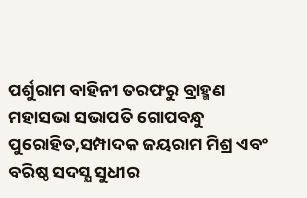ପର୍ଶୁରାମ ବାହିନୀ ତରଫରୁ ବ୍ରାହ୍ମଣ ମହାସଭା ସଭାପତି ଗୋପବନ୍ଧୁ ପୁରୋହିତ,ସମ୍ପାଦକ ଜୟରାମ ମିଶ୍ର ଏବଂ ବରିଷ୍ଠ ସଦସ୍ଯ ସୁଧୀର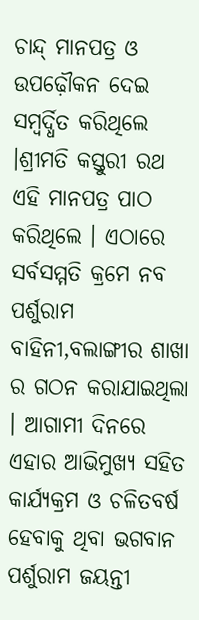ଚାନ୍ଦ୍ ମାନପତ୍ର ଓ ଉପଢ଼ୌକନ ଦେଇ ସମ୍ବର୍ଦ୍ଧିତ କରିଥିଲେ ।ଶ୍ରୀମତି କସ୍ତୁରୀ ରଥ ଏହି ମାନପତ୍ର ପାଠ କରିଥିଲେ । ଏଠାରେ ସର୍ବସମ୍ମତି କ୍ରମେ ନବ ପର୍ଶୁରାମ ବାହିନୀ,ବଲାଙ୍ଗୀର ଶାଖା ର ଗଠନ କରାଯାଇଥିଲା । ଆଗାମୀ ଦିନରେ ଏହାର ଆଭିମୁଖ୍ଯ ସହିତ କାର୍ଯ୍ୟକ୍ରମ ଓ ଚଳିତବର୍ଷ ହେବାକୁ ଥିବା ଭଗବାନ ପର୍ଶୁରାମ ଜୟନ୍ତୀ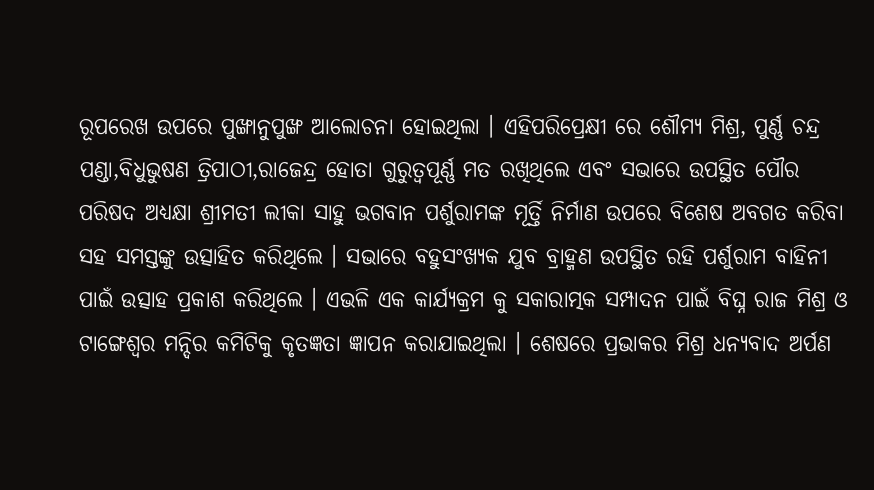ରୂପରେଖ ଉପରେ ପୁଙ୍ଖାନୁପୁଙ୍ଖ ଆଲୋଚନା ହୋଇଥିଲା । ଏହିପରିପ୍ରେକ୍ଷୀ ରେ ଶୌମ୍ୟ ମିଶ୍ର, ପୁର୍ଣ୍ଣ ଚନ୍ଦ୍ର ପଣ୍ଡା,ବିଧୁଭୁଷଣ ତ୍ରିପାଠୀ,ରାଜେନ୍ଦ୍ର ହୋତା ଗୁରୁତ୍ୱପୂର୍ଣ୍ଣ ମତ ରଖିଥିଲେ ଏବଂ ସଭାରେ ଉପସ୍ଥିତ ପୌର ପରିଷଦ ଅଧ୍ୟକ୍ଷା ଶ୍ରୀମତୀ ଲୀକା ସାହୁ ଭଗବାନ ପର୍ଶୁରାମଙ୍କ ମୂର୍ତ୍ତି ନିର୍ମାଣ ଉପରେ ବିଶେଷ ଅବଗତ କରିବା ସହ ସମସ୍ତଙ୍କୁ ଉତ୍ସାହିତ କରିଥିଲେ । ସଭାରେ ବହୁସଂଖ୍ୟକ ଯୁବ ବ୍ରାହ୍ମଣ ଉପସ୍ଥିତ ରହି ପର୍ଶୁରାମ ବାହିନୀ ପାଇଁ ଉତ୍ସାହ ପ୍ରକାଶ କରିଥିଲେ । ଏଭଳି ଏକ କାର୍ଯ୍ୟକ୍ରମ କୁ ସକାରାତ୍ମକ ସମ୍ପାଦନ ପାଇଁ ବିଘ୍ନ ରାଜ ମିଶ୍ର ଓ ଟାଙ୍ଗେଶ୍ବର ମନ୍ଦିର କମିଟିକୁ କୃତଜ୍ଞତା ଜ୍ଞାପନ କରାଯାଇଥିଲା । ଶେଷରେ ପ୍ରଭାକର ମିଶ୍ର ଧନ୍ୟବାଦ ଅର୍ପଣ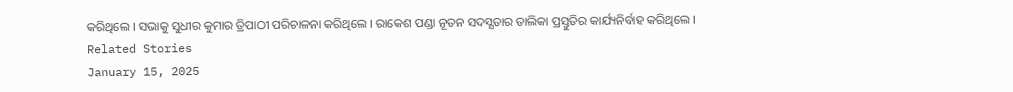କରିଥିଲେ । ସଭାକୁ ସୁଧୀର କୁମାର ତ୍ରିପାଠୀ ପରିଚାଳନା କରିଥିଲେ । ରାକେଶ ପଣ୍ଡା ନୂତନ ସଦସ୍ଯତାର ତାଲିକା ପ୍ରସ୍ତୁତିର କାର୍ଯ୍ୟନିର୍ବାହ କରିଥିଲେ ।
Related Stories
January 15, 2025